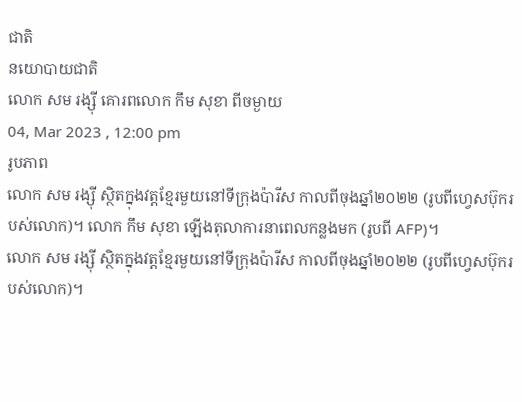ជាតិ
នយោបាយជាតិ
លោក សម រង្ស៊ី គោរពលោក កឹម សុខា ពីចម្ងាយ
04, Mar 2023 , 12:00 pm
រូបភាព
លោក សម រង្ស៊ី ស្ថិតក្នុងវត្តខ្មែរមួយនៅទីក្រុងប៉ារីស កាលពីចុងឆ្នាំ២០២២ (រូបពីហ្វេសប៊ុករបស់លោក)។ លោក កឹម សុខា ឡើងតុលាការនាពេលកន្លងមក (រូបពី AFP)។
លោក សម រង្ស៊ី ស្ថិតក្នុងវត្តខ្មែរមួយនៅទីក្រុងប៉ារីស កាលពីចុងឆ្នាំ២០២២ (រូបពីហ្វេសប៊ុករបស់លោក)។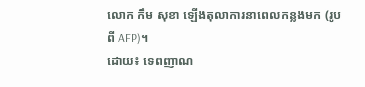លោក កឹម សុខា ឡើងតុលាការនាពេលកន្លងមក (រូបពី AFP)។
ដោយ៖ ទេពញាណ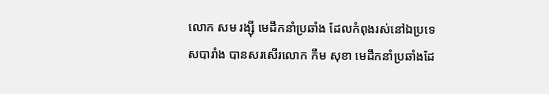លោក សម រង្ស៊ី មេដឹកនាំប្រឆាំង ដែលកំពុងរស់នៅឯប្រទេសបារាំង បានសរសើរលោក កឹម សុខា មេដឹកនាំប្រឆាំងដែ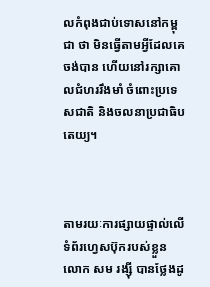លកំពុងជាប់ទោសនៅកម្ពុជា ថា មិនធ្វើតាមអ្វីដែលគេចង់បាន ហើយនៅរក្សាគោលជំហររឹងមាំ ចំពោះប្រទេសជាតិ និងចលនាប្រជាធិបតេយ្យ។



តាមរយៈការផ្សាយផ្ទាល់លើទំព័រហ្វេសប៊ុករបស់ខ្លួន លោក សម រង្ស៊ី បានថ្លែងដូ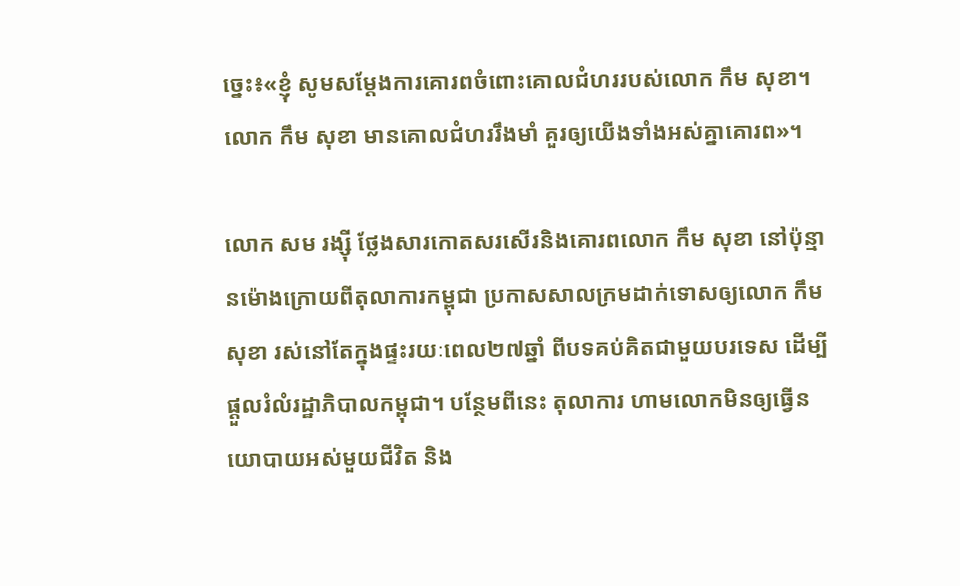ច្នេះ៖«ខ្ញុំ សូមសម្តែងការគោរពចំពោះគោលជំហររបស់លោក កឹម សុខា។ លោក កឹម សុខា មានគោលជំហររឹងមាំ គួរឲ្យយើងទាំងអស់គ្នាគោរព»។

លោក សម រង្ស៊ី ថ្លែងសារកោតសរសើរនិងគោរពលោក កឹម សុខា នៅប៉ុន្មានម៉ោងក្រោយពីតុលាការកម្ពុជា ប្រកាសសាលក្រមដាក់ទោសឲ្យលោក កឹម សុខា រស់នៅតែក្នុងផ្ទះរយៈពេល២៧ឆ្នាំ ពីបទគប់គិតជាមួយបរទេស ដើម្បីផ្តួលរំលំរដ្ឋាភិបាលកម្ពុជា។ បន្ថែមពីនេះ តុលាការ ហាមលោកមិនឲ្យធ្វើនយោបាយអស់មួយជីវិត និង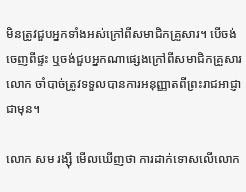មិនត្រូវជួបអ្នកទាំងអស់ក្រៅពីសមាជិកគ្រួសារ។ បើចង់ចេញពីផ្ទះ ឬចង់ជួបអ្នកណាផ្សេងក្រៅពីសមាជិកគ្រួសារ លោក ចាំបាច់ត្រូវទទួលបានការអនុញ្ញាតពីព្រះរាជអាជ្ញាជាមុន។

លោក សម រង្ស៊ី មើលឃើញថា ការដាក់ទោសលើលោក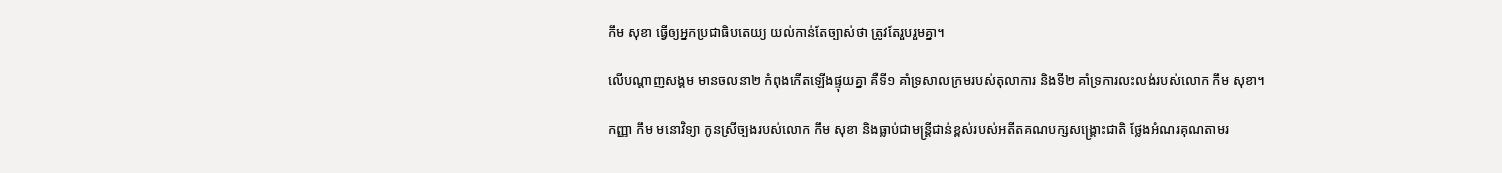កឹម សុខា ធ្វើឲ្យអ្នកប្រជាធិបតេយ្យ យល់កាន់តែច្បាស់ថា ត្រូវតែរួបរួមគ្នា។

លើបណ្តាញសង្គម មានចលនា២ កំពុងកើតឡើងផ្ទុយគ្នា គឺទី១ គាំទ្រសាលក្រមរបស់តុលាការ និងទី២ គាំទ្រការលះលង់របស់លោក កឹម សុខា។

កញ្ញា កឹម មនោវិទ្យា កូនស្រីច្បងរបស់លោក កឹម សុខា និងធ្លាប់ជាមន្រ្តីជាន់ខ្ពស់របស់អតីតគណបក្សសង្គ្រោះជាតិ ថ្លែងអំណរគុណតាមរ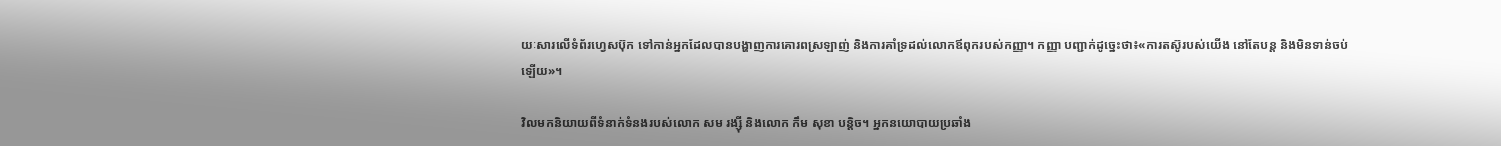យៈសារលើទំព័រហ្វេសប៊ុក ទៅកាន់អ្នកដែលបានបង្ហាញការគោរពស្រឡាញ់ និងការគាំទ្រដល់លោកឪពុករបស់កញ្ញា។ កញ្ញា បញ្ជាក់ដូច្នេះថា៖«ការតស៊ូរបស់យើង នៅតែបន្ត និងមិនទាន់ចប់ឡើយ»។

វិលមកនិយាយពីទំនាក់ទំនងរបស់លោក សម រង្ស៊ី និងលោក កឹម សុខា បន្តិច។ អ្នកនយោបាយប្រឆាំង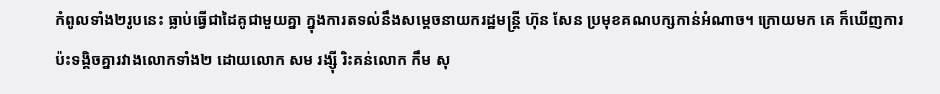កំពូលទាំង២រូបនេះ ធ្លាប់ធ្វើជាដៃគូជាមួយគ្នា ក្នុងការតទល់នឹងសម្តេចនាយករដ្ឋមន្រ្តី ហ៊ុន សែន ប្រមុខគណបក្សកាន់អំណាច។ ក្រោយមក គេ ក៏ឃើញការប៉ះទង្គិចគ្នារវាងលោកទាំង២ ដោយលោក សម រង្ស៊ី រិះគន់លោក កឹម សុ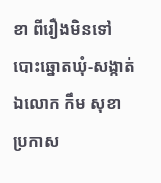ខា ពីរឿងមិនទៅបោះឆ្នោតឃុំ-សង្កាត់ ឯលោក កឹម សុខា ប្រកាស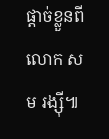ផ្តាច់ខ្លួនពីលោក សម រង្ស៊ី៕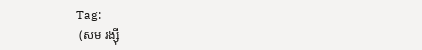Tag:
 (សម រង្ស៊ី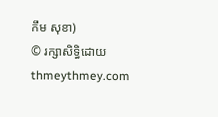កឹម សុខា)
© រក្សាសិទ្ធិដោយ thmeythmey.com